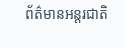ព័ត៌មានអន្តរជាតិ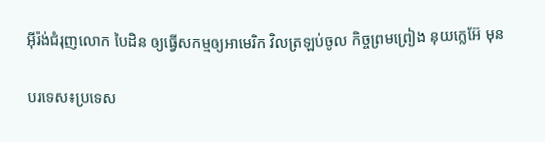អ៊ីរ៉ង់ជំរុញលោក បៃដិន ឲ្យធ្វើសកម្មឲ្យអាមេរិក វិលត្រឡប់ចូល កិច្ចព្រមព្រៀង នុយក្លេអ៊ែ មុន

បរទេស៖ប្រទេស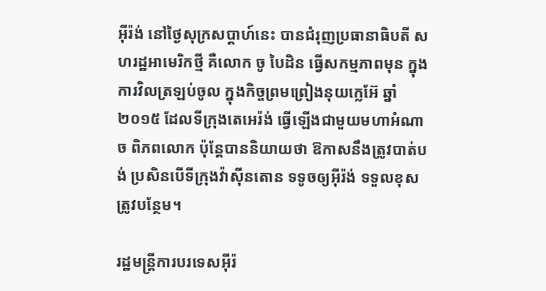អ៊ីរ៉ង់ នៅថ្ងៃសុក្រសប្ដាហ៍នេះ បានជំរុញប្រធានាធិបតី សហរដ្ឋអាមេរិកថ្មី គឺលោក ចូ បៃដិន ធ្វើសកម្មភាពមុន ក្នុងការវិលត្រឡប់ចូល ក្នុងកិច្ចព្រមព្រៀងនុយក្លេអ៊ែ ឆ្នាំ២០១៥ ដែលទីក្រុងតេអេរ៉ង់ ធ្វើឡើងជាមួយមហាអំណាច ពិភពលោក ប៉ុន្តែបាននិយាយថា ឱកាសនឹងត្រូវបាត់បង់ ប្រសិនបើទីក្រុងវ៉ាស៊ីនតោន ទទូចឲ្យអ៊ីរ៉ង់ ទទួលខុសត្រូវបន្ថែម។

រដ្ឋមន្ត្រីការបរទេសអ៊ីរ៉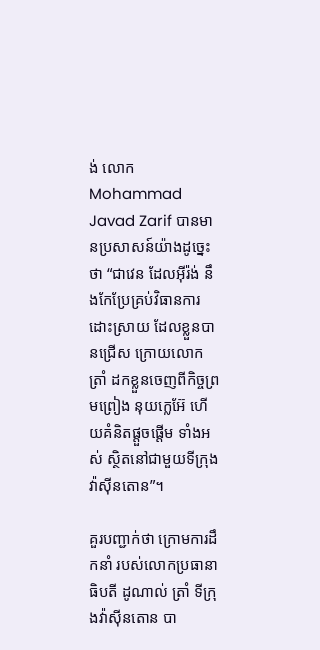ង់ លោក Mohammad Javad Zarif បានមានប្រសាសន៍យ៉ាងដូច្នេះថា “ជាវេន ដែលអ៊ីរ៉ង់ នឹងកែប្រែគ្រប់វិធានការ ដោះស្រាយ ដែលខ្លួនបានជ្រើស ក្រោយលោក ត្រាំ ដកខ្លួនចេញពីកិច្ចព្រមព្រៀង នុយក្លេអ៊ែ ហើយគំនិតផ្តួចផ្តើម ទាំងអស់ ស្ថិតនៅជាមួយទីក្រុង វ៉ាស៊ីនតោន”។

គួរបញ្ជាក់ថា ក្រោមការដឹកនាំ របស់លោកប្រធានាធិបតី ដូណាល់ ត្រាំ ទីក្រុងវ៉ាស៊ីនតោន បា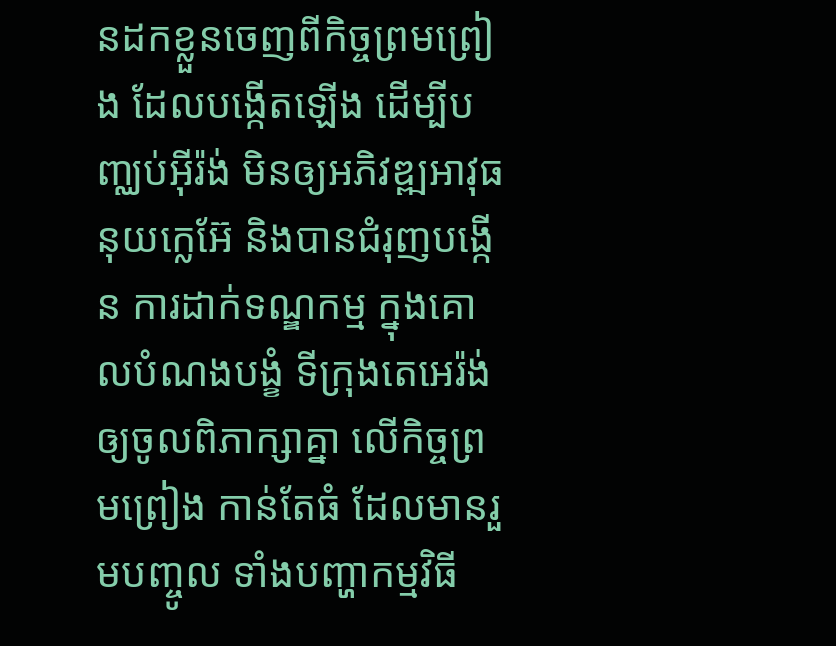នដកខ្លួនចេញពីកិច្ចព្រមព្រៀង ដែលបង្កើតឡើង ដើម្បីបញ្ឈប់អ៊ីរ៉ង់ មិនឲ្យអភិវឌ្ឍអាវុធ នុយក្លេអ៊ែ និងបានជំរុញបង្កើន ការដាក់ទណ្ឌកម្ម ក្នុងគោលបំណងបង្ខំ ទីក្រុងតេអេរ៉ង់ ឲ្យចូលពិភាក្សាគ្នា លើកិច្ចព្រមព្រៀង កាន់តែធំ ដែលមានរួមបញ្ចូល ទាំងបញ្ហាកម្មវិធី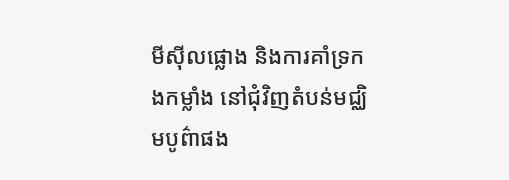មីស៊ីលផ្លោង និងការគាំទ្រកងកម្លាំង នៅជុំវិញតំបន់មជ្ឈិមបូព៌ាផង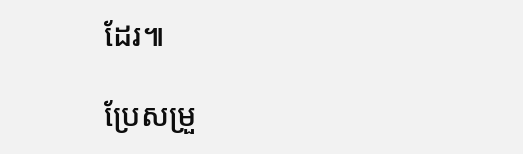ដែរ៕

ប្រែសម្រួ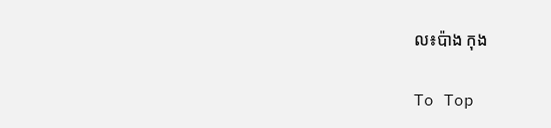ល៖ប៉ាង កុង

To Top